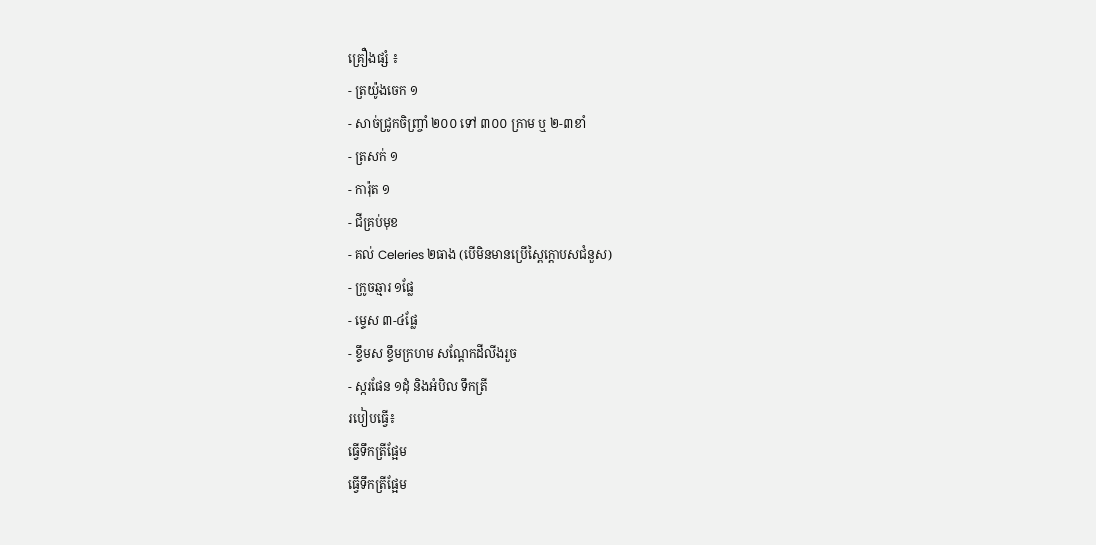គ្រឿងផ្សំ ៖
- ត្រយ៉ូងចេក ១
- សាច់ជ្រូកចិញ្ច្រាំ ២០០ ទៅ ៣០០ ក្រាម ឬ ២-៣ខាំ
- ត្រសក់ ១
- ការ៉ុត ១
- ជីគ្រប់មុខ
- គល់ Celeries ២ធាង (បើមិនមានប្រើស្ពៃក្តោបសជំនួស)
- ក្រូចឆ្មារ ១ផ្លែ
- ម្ទេស ៣-៤ផ្លែ
- ខ្ទឹមស ខ្ទឹមក្រហម សណ្តែកដីលីងរួច
- ស្ករផែន ១ដុំ និងអំបិល ទឹកត្រី
របៀបធ្វើ៖
ធ្វើទឹកត្រីផ្អែម
ធ្វើទឹកត្រីផ្អែម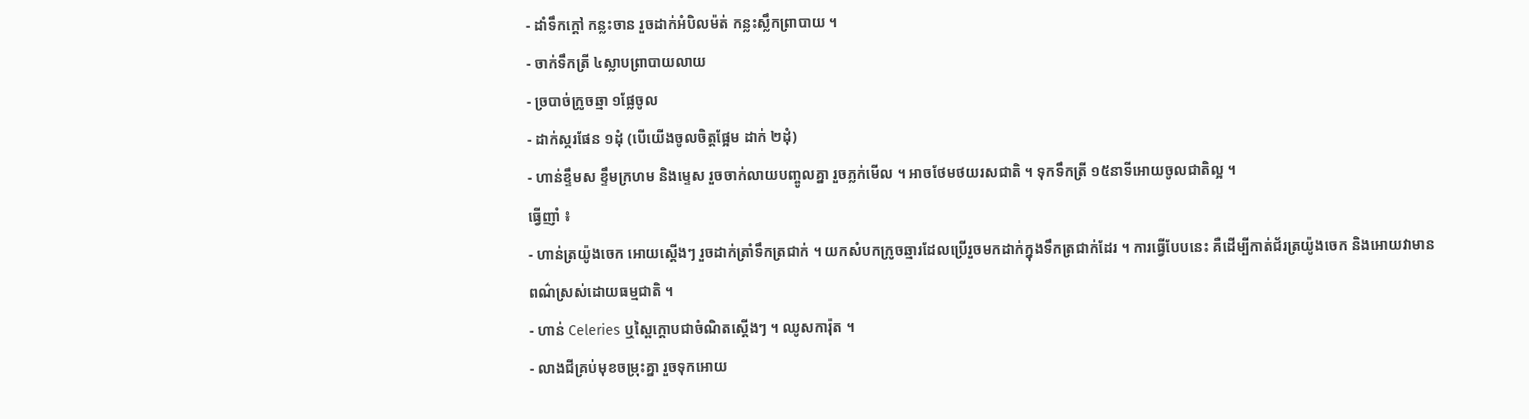- ដាំទឹកក្តៅ កន្លះចាន រួចដាក់អំបិលម៉ត់ កន្លះស្លឹកព្រាបាយ ។
- ចាក់ទឹកត្រី ៤ស្លាបព្រាបាយលាយ
- ច្របាច់ក្រូចឆ្មា ១ផ្លែចូល
- ដាក់ស្ករផែន ១ដុំ (បើយើងចូលចិត្តផ្អែម ដាក់ ២ដុំ)
- ហាន់ខ្ទឹមស ខ្ទឹមក្រហម និងម្ទេស រួចចាក់លាយបញ្ចូលគ្នា រួចភ្លក់មើល ។ អាចថែមថយរសជាតិ ។ ទុកទឹកត្រី ១៥នាទីអោយចូលជាតិល្អ ។
ធ្វើញាំ ៖
- ហាន់ត្រយ៉ូងចេក អោយស្តើងៗ រួចដាក់ត្រាំទឹកត្រជាក់ ។ យកសំបកក្រូចឆ្មារដែលប្រើរួចមកដាក់ក្នុងទឹកត្រជាក់ដែរ ។ ការធ្វើបែបនេះ គឺដើម្បីកាត់ជ័រត្រយ៉ូងចេក និងអោយវាមានពណ៌ស្រស់ដោយធម្មជាតិ ។
- ហាន់ Celeries ឬស្ពៃក្តោបជាចំណិតស្តើងៗ ។ ឈូសការ៉ុត ។
- លាងជីគ្រប់មុខចម្រុះគ្នា រួចទុកអោយ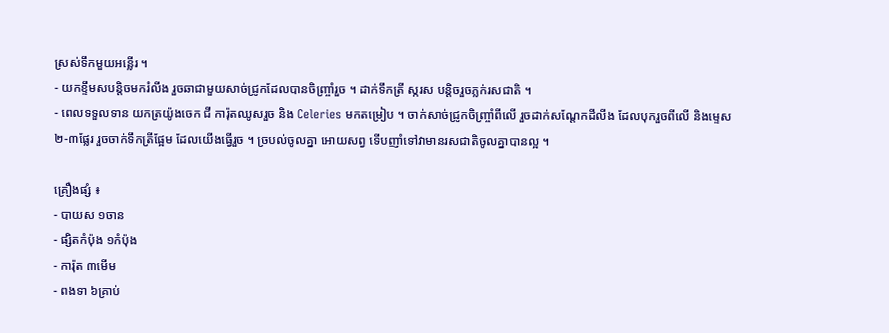ស្រស់ទឹកមួយអន្លើរ ។
- យកខ្ទឹមសបន្តិចមករំលីង រួចឆាជាមួយសាច់ជ្រូកដែលបានចិញ្ច្រាំរួច ។ ដាក់ទឹកត្រី ស្ករស បន្តិចរួចភ្លក់រសជាតិ ។
- ពេលទទួលទាន យកត្រយ៉ូងចេក ជី ការ៉ុតឈូសរួច និង Celeries មកតម្រៀប ។ ចាក់សាច់ជ្រូកចិញ្ច្រាំពីលើ រួចដាក់សណ្តែកដីលីង ដែលបុករួចពីលើ និងម្ទេស ២-៣ផ្លែរ រួចចាក់ទឹកត្រីផ្អែម ដែលយើងធ្វើរួច ។ ច្របល់ចូលគ្នា អោយសព្វ ទើបញាំទៅវាមានរសជាតិចូលគ្នាបានល្អ ។

គ្រឿងផ្សំ ៖
- បាយស ១ចាន
- ផ្សិតកំប៉ុង ១កំប៉ុង
- ការ៉ុត ៣មើម
- ពងទា ៦គ្រាប់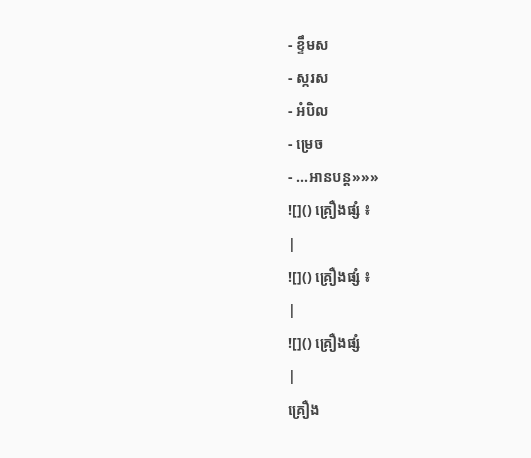- ខ្ទឹមស
- ស្ករស
- អំបិល
- ម្រេច
- ...អានបន្ត»»»
![]() គ្រឿងផ្សំ ៖
|
![]() គ្រឿងផ្សំ ៖
|
![]() គ្រឿងផ្សំ
|
គ្រឿង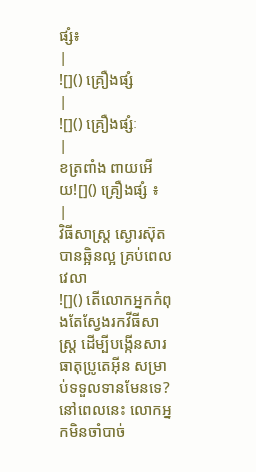ផ្សំ៖
|
![]() គ្រឿងផ្សំ
|
![]() គ្រឿងផ្សំៈ
|
ខត្រពាំង ពាយអើយ![]() គ្រឿងផ្សំ ៖
|
វិធីសាស្ត្រ ស្ងោរស៊ុតបានឆ្អិនល្អ គ្រប់ពេលវេលា
![]() តើលោកអ្នកកំពុងតែស្វែងរកវីធីសាស្រ្ត ដើម្បីបង្កើនសារធាតុប្រូតេអ៊ីន សម្រាប់ទទួលទានមែនទេ? នៅពេលនេះ លោកអ្នកមិនចាំបាច់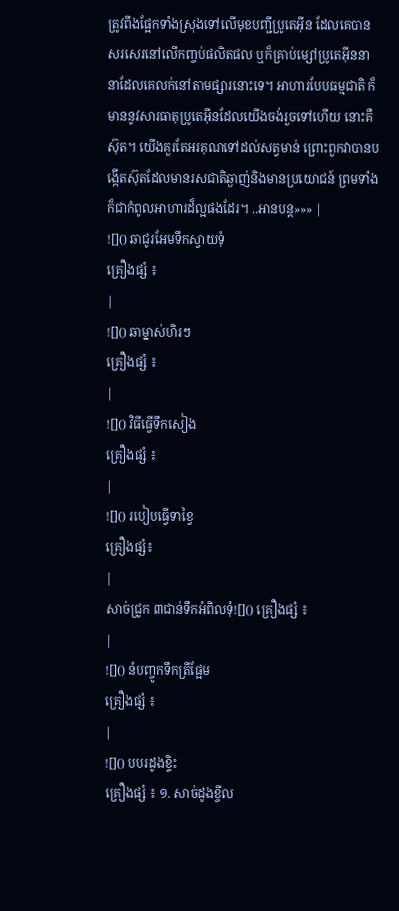ត្រូវពឹងផ្អែកទាំងស្រុងទៅលើមុខបញ្ជីប្រូតេអ៊ីន ដែលគេបានសរសេរនៅលើកញ្ចប់ផលិតផល ឬក៏គ្រាប់ម្សៅប្រូតេអ៊ីននានាដែលគេលក់នៅតាមផ្សារនោះទេ។ អាហារបែបធម្មជាតិ ក៏មាននូវសារធាតុប្រូតេអ៊ីនដែលយើងចង់រួចទៅហើយ នោះគឺស៊ុត។ យើងគួរតែអរគុណទៅដល់សត្វមាន់ ព្រោះពួកវាបានបង្កើតស៊ុតដែលមានរសជាតិឆ្ងាញ់និងមានប្រយោជន៍ ព្រមទាំងក៏ជាកំពូលអាហារដ៏ល្អផងដែរ។ ..អានបន្ត»»» |
![]() ឆាជូរអែមទឹកស្វាយទុំ
គ្រឿងផ្សំ ៖
|
![]() ឆាម្នាស់ហិរៗ
គ្រឿងផ្សំ ៖
|
![]() វិធីធ្វើទឹកសៀង
គ្រឿងផ្សំ ៖
|
![]() របៀបធ្វើទាខ្វៃ
គ្រឿងផ្សំ៖
|
សាច់ជ្រូក ៣ជាន់ទឹកអំពិលទុំ![]() គ្រឿងផ្សំ ៖
|
![]() នំបញ្ចូកទឹកត្រីផ្អែម
គ្រឿងផ្សំ ៖
|
![]() បបរដូងខ្ទិះ
គ្រឿងផ្សំ ៖ ១. សាច់ដូងខ្ចីល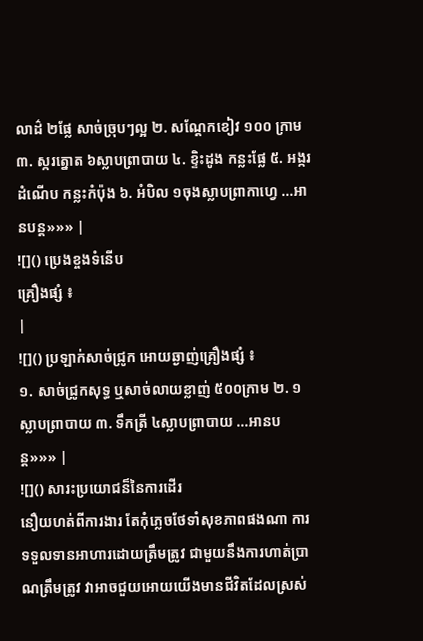លាដ៌ ២ផ្លែ សាច់ច្រុបៗល្អ ២. សណ្តែកខៀវ ១០០ ក្រាម ៣. ស្ករត្នោត ៦ស្លាបព្រាបាយ ៤. ខ្ទិះដូង កន្លះផ្លែ ៥. អង្ករដំណើប កន្លះកំប៉ុង ៦. អំបិល ១ចុងស្លាបព្រាកាហ្វេ ...អានបន្ត»»» |
![]() ប្រេងខ្ចងទំនើប
គ្រឿងផ្សំ ៖
|
![]() ប្រឡាក់សាច់ជ្រូក អោយឆ្ងាញ់គ្រឿងផ្សំ ៖
១. សាច់ជ្រូកសុទ្ធ ឬសាច់លាយខ្លាញ់ ៥០០ក្រាម ២. ១ ស្លាបព្រាបាយ ៣. ទឹកត្រី ៤ស្លាបព្រាបាយ ...អានបន្ត»»» |
![]() សារះប្រយោជន៏នៃការដើរ
នឿយហត់ពីការងារ តែកុំភ្លេចថែទាំសុខភាពផងណា ការទទួលទានអាហារដោយត្រឹមត្រូវ ជាមួយនឹងការហាត់ប្រាណត្រឹមត្រូវ វាអាចជួយអោយយើងមានជីវិតដែលស្រស់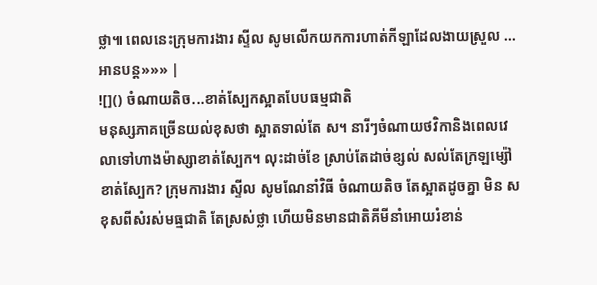ថ្លា៕ ពេលនេះក្រុមការងារ ស្ទីល សូមលើកយកការហាត់កីឡាដែលងាយស្រួល ...អានបន្ត»»» |
![]() ចំណាយតិច...ខាត់ស្បែកស្អាតបែបធម្មជាតិ
មនុស្សភាគច្រើនយល់ខុសថា ស្អាតទាល់តែ ស។ នារីៗចំណាយថវិកានិងពេលវេលាទៅហាងម៉ាស្សាខាត់ស្បែក។ លុះដាច់ខែ ស្រាប់តែដាច់ខ្សល់ សល់តែក្រឡម្ស៉ៅខាត់ស្បែក? ក្រុមការងារ ស្ទីល សូមណែនាំវិធី ចំណាយតិច តែស្អាតដូចគ្នា មិន ស ខុសពីសំរស់មធ្មជាតិ តែស្រស់ថ្លា ហើយមិនមានជាតិគីមីនាំអោយរំខាន់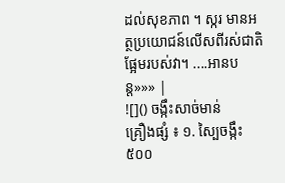ដល់សុខភាព ។ ស្ករ មានអត្ថប្រយោជន៍លើសពីរស់ជាតិផ្អែមរបស់វា។ ....អានបន្ត»»» |
![]() ចង្កឹះសាច់មាន់
គ្រឿងផ្សំ ៖ ១. ស្បៃចង្កឹះ ៥០០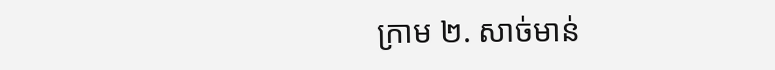ក្រាម ២. សាច់មាន់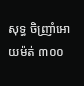សុទ្ធ ចិញ្រាំអោយម៉ត់ ៣០០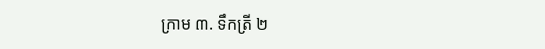ក្រាម ៣. ទឹកត្រី ២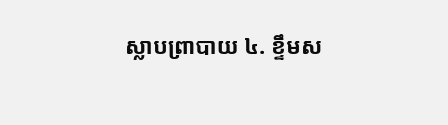ស្លាបព្រាបាយ ៤. ខ្ទឹមស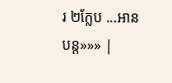រ ២ក្លែប ...អានបន្ត»»» |